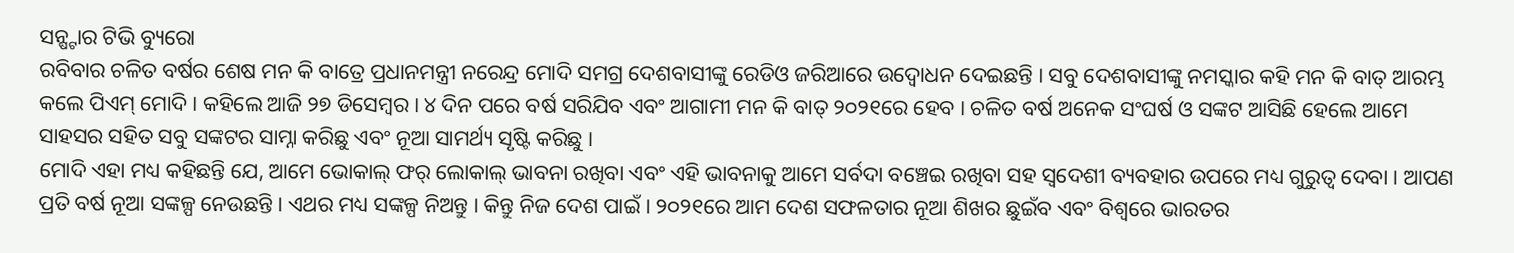ସନ୍ଷ୍ଟାର ଟିଭି ବ୍ୟୁରୋ
ରବିବାର ଚଳିତ ବର୍ଷର ଶେଷ ମନ କି ବାତ୍ରେ ପ୍ରଧାନମନ୍ତ୍ରୀ ନରେନ୍ଦ୍ର ମୋଦି ସମଗ୍ର ଦେଶବାସୀଙ୍କୁ ରେଡିଓ ଜରିଆରେ ଉଦ୍ବୋଧନ ଦେଇଛନ୍ତି । ସବୁ ଦେଶବାସୀଙ୍କୁ ନମସ୍କାର କହି ମନ କି ବାତ୍ ଆରମ୍ଭ କଲେ ପିଏମ୍ ମୋଦି । କହିଲେ ଆଜି ୨୭ ଡିସେମ୍ବର । ୪ ଦିନ ପରେ ବର୍ଷ ସରିଯିବ ଏବଂ ଆଗାମୀ ମନ କି ବାତ୍ ୨୦୨୧ରେ ହେବ । ଚଳିତ ବର୍ଷ ଅନେକ ସଂଘର୍ଷ ଓ ସଙ୍କଟ ଆସିଛି ହେଲେ ଆମେ ସାହସର ସହିତ ସବୁ ସଙ୍କଟର ସାମ୍ନା କରିଛୁ ଏବଂ ନୂଆ ସାମର୍ଥ୍ୟ ସୃଷ୍ଟି କରିଛୁ ।
ମୋଦି ଏହା ମଧ୍ୟ କହିଛନ୍ତି ଯେ, ଆମେ ଭୋକାଲ୍ ଫର୍ ଲୋକାଲ୍ ଭାବନା ରଖିବା ଏବଂ ଏହି ଭାବନାକୁ ଆମେ ସର୍ବଦା ବଞ୍ଚେଇ ରଖିବା ସହ ସ୍ୱଦେଶୀ ବ୍ୟବହାର ଉପରେ ମଧ୍ୟ ଗୁରୁତ୍ୱ ଦେବା । ଆପଣ ପ୍ରତି ବର୍ଷ ନୂଆ ସଙ୍କଳ୍ପ ନେଉଛନ୍ତି । ଏଥର ମଧ୍ୟ ସଙ୍କଳ୍ପ ନିଅନ୍ତୁ । କିନ୍ତୁ ନିଜ ଦେଶ ପାଇଁ । ୨୦୨୧ରେ ଆମ ଦେଶ ସଫଳତାର ନୂଆ ଶିଖର ଛୁଇଁବ ଏବଂ ବିଶ୍ୱରେ ଭାରତର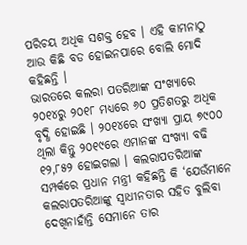ପରିଚୟ ଅଧିକ ସଶକ୍ତ ହେବ । ଏହି କାମନାଠୁ ଆଉ କିଛି ବଡ ହୋଇନପାରେ ବୋଲି ମୋଦି କହିଛନ୍ତି ।
ଭାରତରେ କଲରା ପତରିଆଙ୍କ ସଂଖ୍ୟାରେ ୨୦୧୪ରୁ ୨୦୧୮ ମଧ୍ୟରେ ୬୦ ପ୍ରତିଶତରୁ ଅଧିକ ବୃଦ୍ଧି ହୋଇଛି । ୨୦୧୪ରେ ସଂଖ୍ୟା ପ୍ରାୟ ୭୯୦୦ ଥିଲା କିନ୍ତୁ ୨୦୧୯ରେ ଏମାନଙ୍କ ସଂଖ୍ୟା ବଢି ୧୨,୮୫୨ ହୋଇଗଲା । କଲରାପତରିଆଙ୍କ ସମ୍ପର୍କରେ ପ୍ରଧାନ ମନ୍ତ୍ରୀ କହିଛନ୍ତି କି ‘ଯେଉଁମାନେ କଲରାପତରିଆଙ୍କୁ ସ୍ୱାଧୀନତାର ସହିତ ବୁଲିବା ଦେଖିନାହାଁନ୍ତି ସେମାନେ ତାର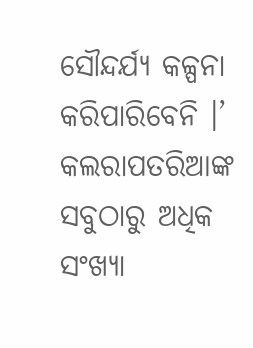ସୌନ୍ଦର୍ଯ୍ୟ କଳ୍ପନା କରିପାରିବେନି ।’ କଲରାପତରିଆଙ୍କ ସବୁଠାରୁ ଅଧିକ ସଂଖ୍ୟା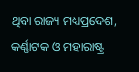ଥିବା ରାଜ୍ୟ ମଧ୍ୟପ୍ରଦେଶ, କର୍ଣ୍ଣାଟକ ଓ ମହାରାଷ୍ଟ୍ର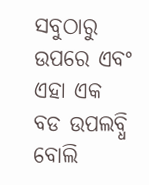ସବୁଠାରୁ ଉପରେ ଏବଂ ଏହା ଏକ ବଡ ଉପଲବ୍ଧି ବୋଲି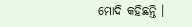ମୋଦି କହିଛନ୍ତି ।